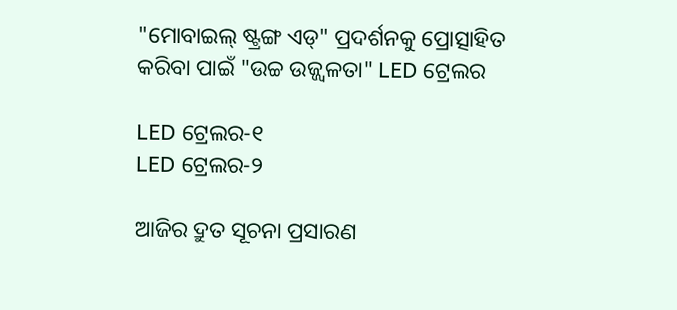"ମୋବାଇଲ୍ ଷ୍ଟ୍ରଙ୍ଗ ଏଡ୍" ପ୍ରଦର୍ଶନକୁ ପ୍ରୋତ୍ସାହିତ କରିବା ପାଇଁ "ଉଚ୍ଚ ଉଜ୍ଜ୍ୱଳତା" LED ଟ୍ରେଲର

LED ଟ୍ରେଲର-୧
LED ଟ୍ରେଲର-୨

ଆଜିର ଦ୍ରୁତ ସୂଚନା ପ୍ରସାରଣ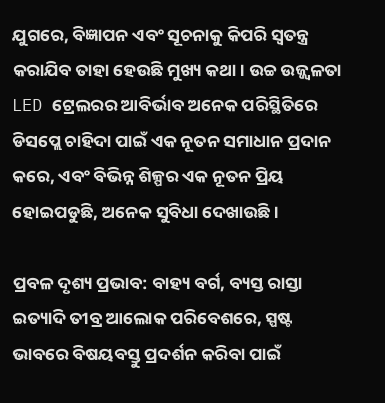ଯୁଗରେ, ବିଜ୍ଞାପନ ଏବଂ ସୂଚନାକୁ କିପରି ସ୍ୱତନ୍ତ୍ର କରାଯିବ ତାହା ହେଉଛି ମୁଖ୍ୟ କଥା। ଉଚ୍ଚ ଉଜ୍ଜ୍ୱଳତା LED ଟ୍ରେଲରର ଆବିର୍ଭାବ ଅନେକ ପରିସ୍ଥିତିରେ ଡିସପ୍ଲେ ଚାହିଦା ପାଇଁ ଏକ ନୂତନ ସମାଧାନ ପ୍ରଦାନ କରେ, ଏବଂ ବିଭିନ୍ନ ଶିଳ୍ପର ଏକ ନୂତନ ପ୍ରିୟ ହୋଇପଡୁଛି, ଅନେକ ସୁବିଧା ଦେଖାଉଛି।

ପ୍ରବଳ ଦୃଶ୍ୟ ପ୍ରଭାବ: ବାହ୍ୟ ବର୍ଗ, ବ୍ୟସ୍ତ ରାସ୍ତା ଇତ୍ୟାଦି ତୀବ୍ର ଆଲୋକ ପରିବେଶରେ, ସ୍ପଷ୍ଟ ଭାବରେ ବିଷୟବସ୍ତୁ ପ୍ରଦର୍ଶନ କରିବା ପାଇଁ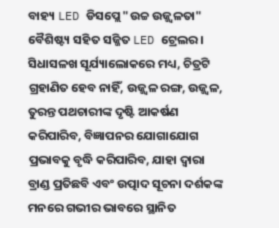ବାହ୍ୟ LED ଡିସପ୍ଲେ "ଉଚ୍ଚ ଉଜ୍ଜ୍ୱଳତା" ବୈଶିଷ୍ଟ୍ୟ ସହିତ ସଜ୍ଜିତ LED ଟ୍ରେଲର। ସିଧାସଳଖ ସୂର୍ଯ୍ୟାଲୋକରେ ମଧ୍ୟ, ଚିତ୍ରଟି ଗ୍ରହାଣିତ ହେବ ନାହିଁ, ଉଜ୍ଜ୍ୱଳ ରଙ୍ଗ, ଉଜ୍ଜ୍ୱଳ, ତୁରନ୍ତ ପଥଚାରୀଙ୍କ ଦୃଷ୍ଟି ଆକର୍ଷଣ କରିପାରିବ, ବିଜ୍ଞାପନର ଯୋଗାଯୋଗ ପ୍ରଭାବକୁ ବୃଦ୍ଧି କରିପାରିବ, ଯାହା ଦ୍ୱାରା ବ୍ରାଣ୍ଡ ପ୍ରତିଛବି ଏବଂ ଉତ୍ପାଦ ସୂଚନା ଦର୍ଶକଙ୍କ ମନରେ ଗଭୀର ଭାବରେ ସ୍ଥାନିତ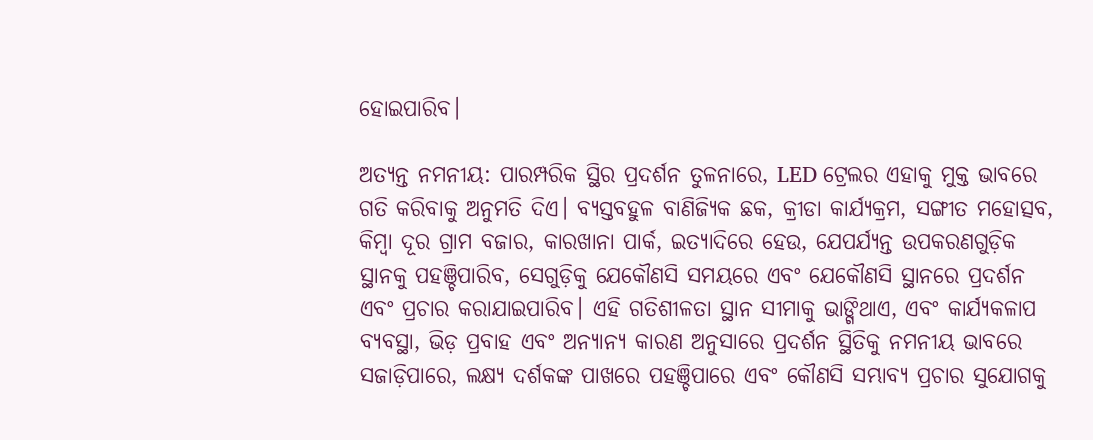ହୋଇପାରିବ।

ଅତ୍ୟନ୍ତ ନମନୀୟ: ପାରମ୍ପରିକ ସ୍ଥିର ପ୍ରଦର୍ଶନ ତୁଳନାରେ, LED ଟ୍ରେଲର ଏହାକୁ ମୁକ୍ତ ଭାବରେ ଗତି କରିବାକୁ ଅନୁମତି ଦିଏ। ବ୍ୟସ୍ତବହୁଳ ବାଣିଜ୍ୟିକ ଛକ, କ୍ରୀଡା କାର୍ଯ୍ୟକ୍ରମ, ସଙ୍ଗୀତ ମହୋତ୍ସବ, କିମ୍ବା ଦୂର ଗ୍ରାମ ବଜାର, କାରଖାନା ପାର୍କ, ଇତ୍ୟାଦିରେ ହେଉ, ଯେପର୍ଯ୍ୟନ୍ତ ଉପକରଣଗୁଡ଼ିକ ସ୍ଥାନକୁ ପହଞ୍ଚିପାରିବ, ସେଗୁଡ଼ିକୁ ଯେକୌଣସି ସମୟରେ ଏବଂ ଯେକୌଣସି ସ୍ଥାନରେ ପ୍ରଦର୍ଶନ ଏବଂ ପ୍ରଚାର କରାଯାଇପାରିବ। ଏହି ଗତିଶୀଳତା ସ୍ଥାନ ସୀମାକୁ ଭାଙ୍ଗିଥାଏ, ଏବଂ କାର୍ଯ୍ୟକଳାପ ବ୍ୟବସ୍ଥା, ଭିଡ଼ ପ୍ରବାହ ଏବଂ ଅନ୍ୟାନ୍ୟ କାରଣ ଅନୁସାରେ ପ୍ରଦର୍ଶନ ସ୍ଥିତିକୁ ନମନୀୟ ଭାବରେ ସଜାଡ଼ିପାରେ, ଲକ୍ଷ୍ୟ ଦର୍ଶକଙ୍କ ପାଖରେ ପହଞ୍ଚିପାରେ ଏବଂ କୌଣସି ସମ୍ଭାବ୍ୟ ପ୍ରଚାର ସୁଯୋଗକୁ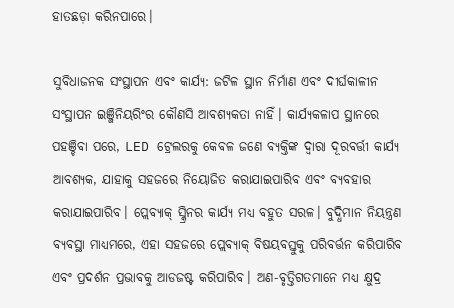ହାତଛଡ଼ା କରିନପାରେ।

ସୁବିଧାଜନକ ସଂସ୍ଥାପନ ଏବଂ କାର୍ଯ୍ୟ: ଜଟିଳ ସ୍ଥାନ ନିର୍ମାଣ ଏବଂ ଦୀର୍ଘକାଳୀନ ସଂସ୍ଥାପନ ଇଞ୍ଜିନିୟରିଂର କୌଣସି ଆବଶ୍ୟକତା ନାହିଁ। କାର୍ଯ୍ୟକଳାପ ସ୍ଥାନରେ ପହଞ୍ଚିବା ପରେ, LED ଟ୍ରେଲରକୁ କେବଳ ଜଣେ ବ୍ୟକ୍ତିଙ୍କ ଦ୍ୱାରା ଦୂରବର୍ତ୍ତୀ କାର୍ଯ୍ୟ ଆବଶ୍ୟକ, ଯାହାକୁ ସହଜରେ ନିୟୋଜିତ କରାଯାଇପାରିବ ଏବଂ ବ୍ୟବହାର କରାଯାଇପାରିବ। ପ୍ଲେବ୍ୟାକ୍ ସ୍କ୍ରିନର କାର୍ଯ୍ୟ ମଧ୍ୟ ବହୁତ ସରଳ। ବୁଦ୍ଧିମାନ ନିୟନ୍ତ୍ରଣ ବ୍ୟବସ୍ଥା ମାଧ୍ୟମରେ, ଏହା ସହଜରେ ପ୍ଲେବ୍ୟାକ୍ ବିଷୟବସ୍ତୁକୁ ପରିବର୍ତ୍ତନ କରିପାରିବ ଏବଂ ପ୍ରଦର୍ଶନ ପ୍ରଭାବକୁ ଆଡଜଷ୍ଟ କରିପାରିବ। ଅଣ-ବୃତ୍ତିଗତମାନେ ମଧ୍ୟ କ୍ଷୁଦ୍ର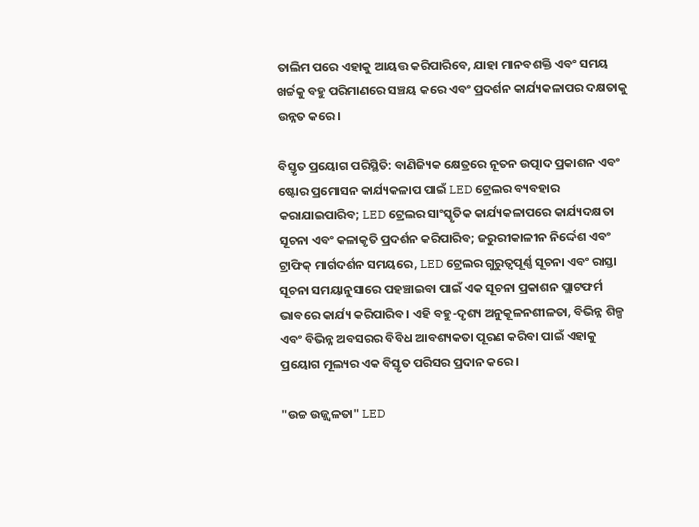ତାଲିମ ପରେ ଏହାକୁ ଆୟତ୍ତ କରିପାରିବେ, ଯାହା ମାନବଶକ୍ତି ଏବଂ ସମୟ ଖର୍ଚ୍ଚକୁ ବହୁ ପରିମାଣରେ ସଞ୍ଚୟ କରେ ଏବଂ ପ୍ରଦର୍ଶନ କାର୍ଯ୍ୟକଳାପର ଦକ୍ଷତାକୁ ଉନ୍ନତ କରେ।

ବିସ୍ତୃତ ପ୍ରୟୋଗ ପରିସ୍ଥିତି: ବାଣିଜ୍ୟିକ କ୍ଷେତ୍ରରେ ନୂତନ ଉତ୍ପାଦ ପ୍ରକାଶନ ଏବଂ ଷ୍ଟୋର ପ୍ରମୋସନ କାର୍ଯ୍ୟକଳାପ ପାଇଁ LED ଟ୍ରେଲର ବ୍ୟବହାର କରାଯାଇପାରିବ; LED ଟ୍ରେଲର ସାଂସ୍କୃତିକ କାର୍ଯ୍ୟକଳାପରେ କାର୍ଯ୍ୟଦକ୍ଷତା ସୂଚନା ଏବଂ କଳାକୃତି ପ୍ରଦର୍ଶନ କରିପାରିବ; ଜରୁରୀକାଳୀନ ନିର୍ଦ୍ଦେଶ ଏବଂ ଟ୍ରାଫିକ୍ ମାର୍ଗଦର୍ଶନ ସମୟରେ, LED ଟ୍ରେଲର ଗୁରୁତ୍ୱପୂର୍ଣ୍ଣ ସୂଚନା ଏବଂ ରାସ୍ତା ସୂଚନା ସମୟାନୁସାରେ ପହଞ୍ଚାଇବା ପାଇଁ ଏକ ସୂଚନା ପ୍ରକାଶନ ପ୍ଲାଟଫର୍ମ ଭାବରେ କାର୍ଯ୍ୟ କରିପାରିବ। ଏହି ବହୁ-ଦୃଶ୍ୟ ଅନୁକୂଳନଶୀଳତା, ବିଭିନ୍ନ ଶିଳ୍ପ ଏବଂ ବିଭିନ୍ନ ଅବସରର ବିବିଧ ଆବଶ୍ୟକତା ପୂରଣ କରିବା ପାଇଁ ଏହାକୁ ପ୍ରୟୋଗ ମୂଲ୍ୟର ଏକ ବିସ୍ତୃତ ପରିସର ପ୍ରଦାନ କରେ।

"ଉଚ୍ଚ ଉଜ୍ଜ୍ୱଳତା" LED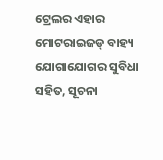ଟ୍ରେଲର ଏହାର ମୋଟରାଇଜଡ୍ ବାହ୍ୟ ଯୋଗାଯୋଗର ସୁବିଧା ସହିତ, ସୂଚନା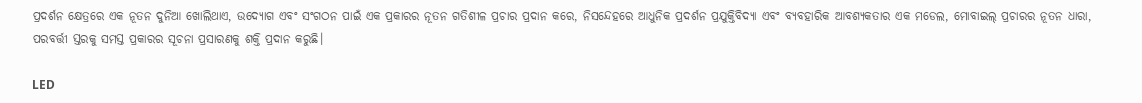ପ୍ରଦର୍ଶନ କ୍ଷେତ୍ରରେ ଏକ ନୂତନ ଦୁନିଆ ଖୋଲିଥାଏ, ଉଦ୍ୟୋଗ ଏବଂ ସଂଗଠନ ପାଇଁ ଏକ ପ୍ରକାରର ନୂତନ ଗତିଶୀଳ ପ୍ରଚାର ପ୍ରଦାନ କରେ, ନିସନ୍ଦେହରେ ଆଧୁନିକ ପ୍ରଦର୍ଶନ ପ୍ରଯୁକ୍ତିବିଦ୍ୟା ଏବଂ ବ୍ୟବହାରିକ ଆବଶ୍ୟକତାର ଏକ ମଡେଲ, ମୋବାଇଲ୍ ପ୍ରଚାରର ନୂତନ ଧାରା, ପରବର୍ତ୍ତୀ ସ୍ତରକୁ ସମସ୍ତ ପ୍ରକାରର ସୂଚନା ପ୍ରସାରଣକୁ ଶକ୍ତି ପ୍ରଦାନ କରୁଛି।

LED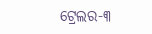ଟ୍ରେଲର-୩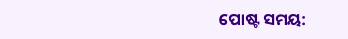ପୋଷ୍ଟ ସମୟ: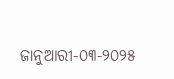ଜାନୁଆରୀ-୦୩-୨୦୨୫